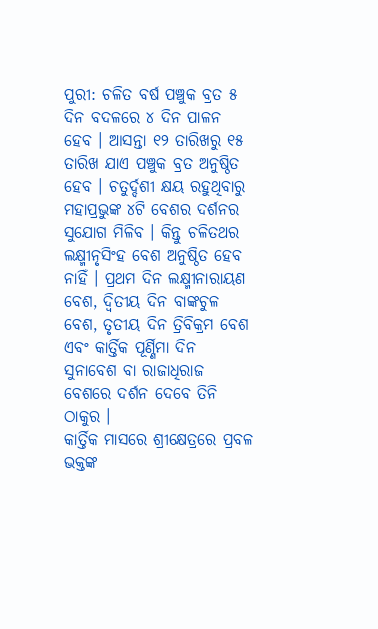ପୁରୀ: ଚଳିତ ବର୍ଷ ପଞ୍ଚୁକ ବ୍ରତ ୫ ଦିନ ବଦଳରେ ୪ ଦିନ ପାଳନ ହେବ । ଆସନ୍ତା ୧୨ ତାରିଖରୁ ୧୫ ତାରିଖ ଯାଏ ପଞ୍ଚୁକ ବ୍ରତ ଅନୁଷ୍ଠିତ ହେବ । ଚତୁର୍ଦ୍ଦଶୀ କ୍ଷୟ ରହୁଥିବାରୁ ମହାପ୍ରଭୁଙ୍କ ୪ଟି ବେଶର ଦର୍ଶନର ସୁଯୋଗ ମିଳିବ । କିନ୍ତୁ ଚଳିତଥର ଲକ୍ଷ୍ମୀନୃସିଂହ ବେଶ ଅନୁଷ୍ଠିତ ହେବ ନାହିଁ । ପ୍ରଥମ ଦିନ ଲକ୍ଷ୍ମୀନାରାୟଣ ବେଶ, ଦ୍ଵିତୀୟ ଦିନ ବାଙ୍କଚୁଳ ବେଶ, ତୃତୀୟ ଦିନ ତ୍ରିବିକ୍ରମ ବେଶ ଏବଂ କାର୍ତ୍ତିକ ପୂର୍ଣ୍ଣିମା ଦିନ ସୁନାବେଶ ବା ରାଜାଧିରାଜ ବେଶରେ ଦର୍ଶନ ଦେବେ ତିନି ଠାକୁର ।
କାର୍ତ୍ତିକ ମାସରେ ଶ୍ରୀକ୍ଷେତ୍ରରେ ପ୍ରବଳ ଭକ୍ତଙ୍କ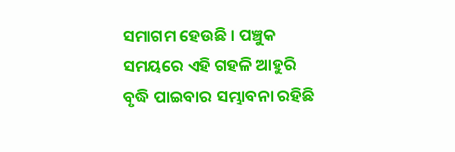ସମାଗମ ହେଉଛି । ପଞ୍ଚୁକ ସମୟରେ ଏହି ଗହଳି ଆହୁରି ବୃଦ୍ଧି ପାଇବାର ସମ୍ଭାବନା ରହିଛି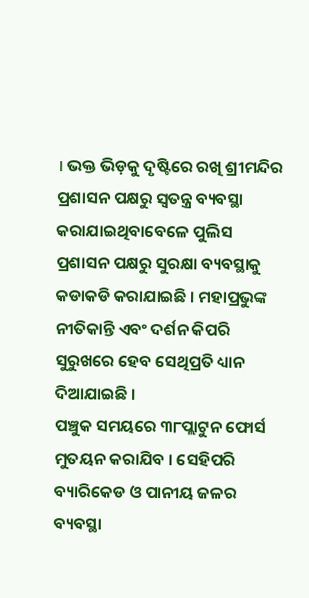। ଭକ୍ତ ଭିଡ଼କୁ ଦୃଷ୍ଟିରେ ରଖି ଶ୍ରୀମନ୍ଦିର ପ୍ରଶାସନ ପକ୍ଷରୁ ସ୍ୱତନ୍ତ୍ର ବ୍ୟବସ୍ଥା କରାଯାଇଥିବାବେଳେ ପୁଲିସ ପ୍ରଶାସନ ପକ୍ଷରୁ ସୁରକ୍ଷା ବ୍ୟବସ୍ଥାକୁ କଡାକଡି କରାଯାଇଛି । ମହାପ୍ରଭୁଙ୍କ ନୀତିକାନ୍ତି ଏବଂ ଦର୍ଶନ କିପରି ସୁରୁଖରେ ହେବ ସେଥିପ୍ରତି ଧ୍ୟାନ ଦିଆଯାଇଛି ।
ପଞ୍ଚୁକ ସମୟରେ ୩୮ପ୍ଲାଟୁନ ଫୋର୍ସ ମୁତୟନ କରାଯିବ । ସେହିପରି ବ୍ୟାରିକେଡ ଓ ପାନୀୟ ଜଳର ବ୍ୟବସ୍ଥା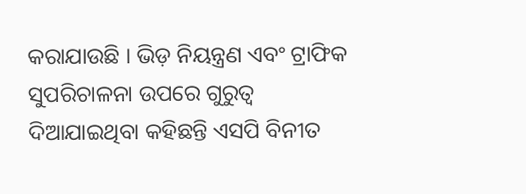କରାଯାଉଛି । ଭିଡ଼ ନିୟନ୍ତ୍ରଣ ଏବଂ ଟ୍ରାଫିକ ସୁପରିଚାଳନା ଉପରେ ଗୁରୁତ୍ୱ ଦିଆଯାଇଥିବା କହିଛନ୍ତି ଏସପି ବିନୀତ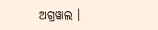ଅଗ୍ରୱାଲ ।